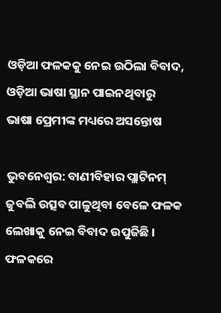ଓଡ଼ିଆ ଫଳକକୁ ନେଇ ଉଠିଲା ବିବାଦ, ଓଡ଼ିଆ ଭାଷା ସ୍ଥାନ ପାଇନଥିବାରୁ ଭାଷା ପ୍ରେମୀଙ୍କ ମଧ୍ୟରେ ଅସନ୍ତୋଷ

ଭୁବନେଶ୍ୱର: ବାଣୀବିହାର ପ୍ଲାଟିନମ୍ ଜୁବଲି ଉତ୍ସବ ପାଳୁଥିବା ବେଳେ ଫଳକ ଲେଖାକୁ ନେଇ ବିବାଦ ଉପୁଜିଛି । ଫଳକରେ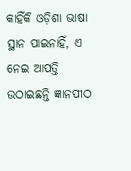କାହିଁକି ଓଡ଼ିଶା ଭାଷା ସ୍ଥାନ ପାଇନାହିଁ, ଏ ନେଇ ଆପତ୍ତି ଉଠାଇଛନ୍ତି ଜ୍ଞାନପୀଠ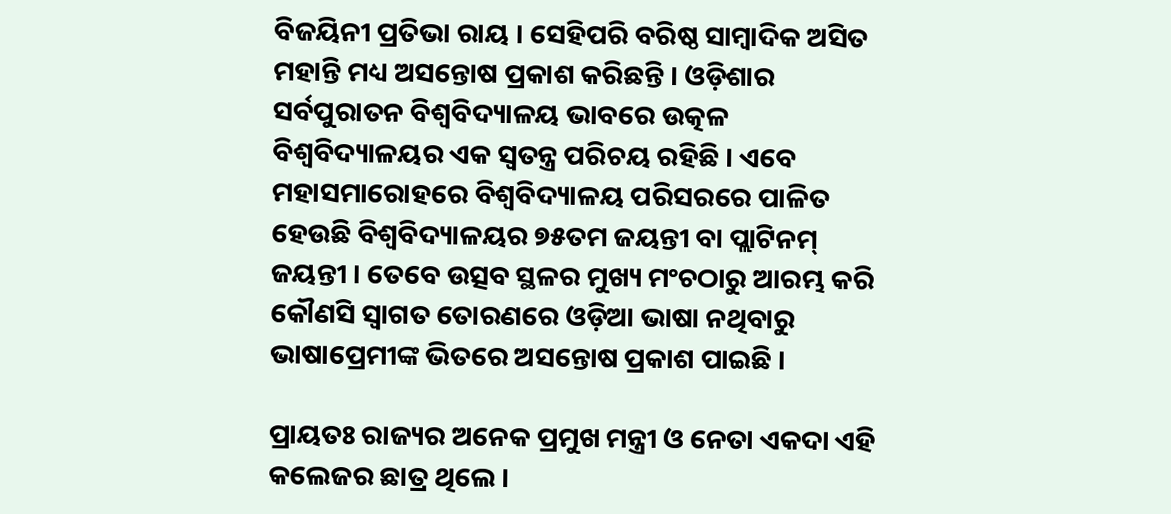ବିଜୟିନୀ ପ୍ରତିଭା ରାୟ । ସେହିପରି ବରିଷ୍ଠ ସାମ୍ବାଦିକ ଅସିତ ମହାନ୍ତି ମଧ୍ୟ ଅସନ୍ତୋଷ ପ୍ରକାଶ କରିଛନ୍ତି । ଓଡ଼ିଶାର ସର୍ବପୁରାତନ ବିଶ୍ୱବିଦ୍ୟାଳୟ ଭାବରେ ଉତ୍କଳ ବିଶ୍ୱବିଦ୍ୟାଳୟର ଏକ ସ୍ୱତନ୍ତ୍ର ପରିଚୟ ରହିଛି । ଏବେ ମହାସମାରୋହରେ ବିଶ୍ୱବିଦ୍ୟାଳୟ ପରିସରରେ ପାଳିତ ହେଉଛି ବିଶ୍ୱବିଦ୍ୟାଳୟର ୭୫ତମ ଜୟନ୍ତୀ ବା ପ୍ଲାଟିନମ୍ ଜୟନ୍ତୀ । ତେବେ ଉତ୍ସବ ସ୍ଥଳର ମୁଖ୍ୟ ମଂଚଠାରୁ ଆରମ୍ଭ କରି କୌଣସି ସ୍ୱାଗତ ତୋରଣରେ ଓଡ଼ିଆ ଭାଷା ନଥିବାରୁ ଭାଷାପ୍ରେମୀଙ୍କ ଭିତରେ ଅସନ୍ତୋଷ ପ୍ରକାଶ ପାଇଛି ।

ପ୍ରାୟତଃ ରାଜ୍ୟର ଅନେକ ପ୍ରମୁଖ ମନ୍ତ୍ରୀ ଓ ନେତା ଏକଦା ଏହି କଲେଜର ଛାତ୍ର ଥିଲେ ।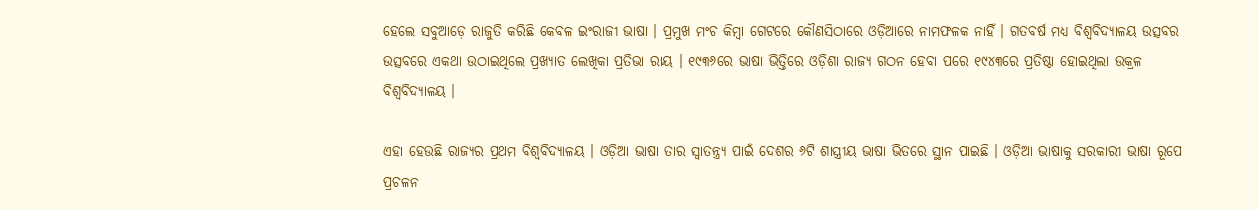ହେଲେ ସବୁଆଡ଼େ ରାଜୁତି କରିଛି କେବଳ ଇଂରାଜୀ ଭାଷା । ପ୍ରମୁଖ ମଂଚ କିମ୍ବା ଗେଟରେ କୌଣସିଠାରେ ଓଡ଼ିଆରେ ନାମଫଳକ ନାହିଁ । ଗତବର୍ଷ ମଧ୍ୟ ବିଶ୍ୱବିଦ୍ୟାଳୟ ଉତ୍ସବର ଉତ୍ସବରେ ଏକଥା ଉଠାଇଥିଲେ ପ୍ରଖ୍ୟାତ ଲେଖିକା ପ୍ରତିଭା ରାୟ । ୧୯୩୬ରେ ଭାଷା ଭିତ୍ତିରେ ଓଡ଼ିଶା ରାଜ୍ୟ ଗଠନ ହେବା ପରେ ୧୯୪୩ରେ ପ୍ରତିଷ୍ଠା ହୋଇଥିଲା ଉକ୍ରଳ ବିଶ୍ୱବିଦ୍ୟାଳୟ ।

ଏହା ହେଉଛି ରାଜ୍ୟର ପ୍ରଥମ ବିଶ୍ୱବିଦ୍ୟାଳୟ । ଓଡ଼ିଆ ଭାଷା ତାର ସ୍ୱାତନ୍ତ୍ର୍ୟ ପାଇଁ ଦେଶର ୬ଟି ଶାସ୍ତ୍ରୀୟ ଭାଷା ଭିତରେ ସ୍ଥାନ ପାଇଛି । ଓଡ଼ିଆ ଭାଷାକୁ ସରକାରୀ ଭାଷା ରୂପେ ପ୍ରଚଳନ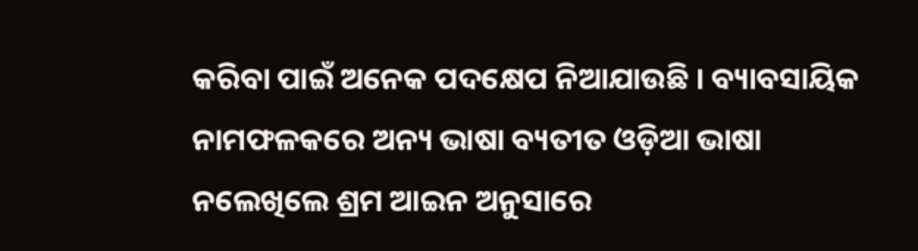କରିବା ପାଇଁ ଅନେକ ପଦକ୍ଷେପ ନିଆଯାଉଛି । ବ୍ୟାବସାୟିକ ନାମଫଳକରେ ଅନ୍ୟ ଭାଷା ବ୍ୟତୀତ ଓଡ଼ିଆ ଭାଷା ନଲେଖିଲେ ଶ୍ରମ ଆଇନ ଅନୁସାରେ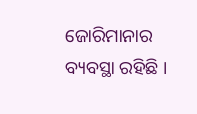ଜୋରିମାନାର ବ୍ୟବସ୍ଥା ରହିଛି ।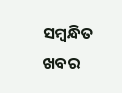ସମ୍ବନ୍ଧିତ ଖବର